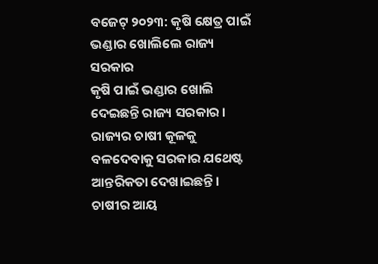ବଜେଟ୍ ୨୦୨୩: କୃଷି କ୍ଷେତ୍ର ପାଇଁ ଭଣ୍ଡାର ଖୋଲିଲେ ରାଜ୍ୟ ସରକାର
କୃଷି ପାଇଁ ଭଣ୍ଡାର ଖୋଲି ଦେଇଛନ୍ତି ରାଜ୍ୟ ସରକାର । ରାଜ୍ୟର ଚାଷୀ କୂଳକୁ ବଳଦେବାକୁ ସରକାର ଯଥେଷ୍ଟ ଆନ୍ତରିକତା ଦେଖାଇଛନ୍ତି । ଚାଷୀର ଆୟ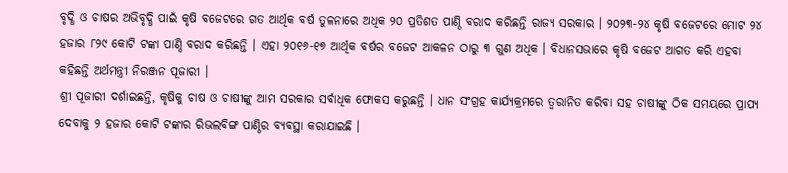ବୃଦ୍ଧି ଓ ଚାଷର ଅଭିବୃଦ୍ଧି ପାଇଁ କୃଷି ବଜେଟରେ ଗତ ଆର୍ଥିକ ବର୍ଷ ତୁଳନାରେ ଅଧିକ ୨୦ ପ୍ରତିଶତ ପାଣ୍ଠି ବରାଦ କରିଛନ୍ତି ରାଜ୍ୟ ସରକାର । ୨୦୨୩-୨୪ କୃଷି ବଜେଟରେ ମୋଟ ୨୪ ହଜାର ୮୨୯ କୋଟି ଟଙ୍କା ପାଣ୍ଠି ବରାଦ କରିଛନ୍ତି । ଏହା ୨୦୧୬-୧୭ ଆର୍ଥିକ ବର୍ଷର ବଜେଟ ଆକଳନ ଠାରୁ ୩ ଗୁଣ ଅଧିକ । ବିଧାନସଭାରେ କୃଷି ବଜେଟ ଆଗତ କରି ଏହବା କହିଛନ୍ତି ଅର୍ଥମନ୍ତ୍ରୀ ନିରଞ୍ଜନ ପୂଜାରୀ ।
ଶ୍ରୀ ପୂଜାରୀ ଦର୍ଶାଇଛନ୍ତି, କୃଷିକୁ ଚାଷ ଓ ଚାଷୀଙ୍କୁ ଆମ ସରକାର ସର୍ବାଧିକ ଫୋକସ କରୁଛନ୍ତି । ଧାନ ସଂଗ୍ରହ କାର୍ଯ୍ୟକ୍ରମରେ ତ୍ୱରାନିତ କରିବା ସହ ଚାଷୀଙ୍କୁ ଠିକ ସମୟରେ ପ୍ରାପ୍ୟ ଦେବାକୁ ୨ ହଜାର କୋଟି ଟଙ୍କାର ରିଭଲବିଙ୍ଗ ପାଣ୍ଠିର ବ୍ୟବସ୍ଥା କରାଯାଇଛି ।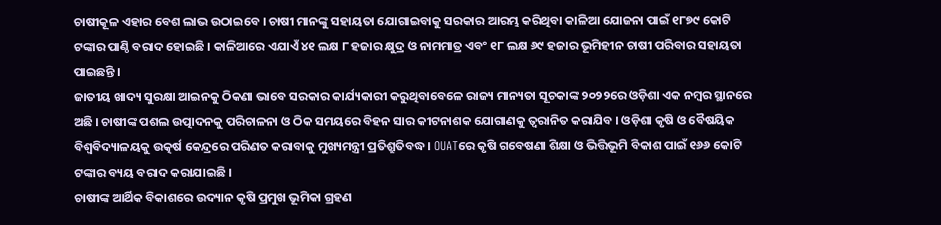ଚାଷୀକୂଳ ଏହାର ବେଶ ଲାଭ ଉଠାଇବେ । ଚାଷୀ ମାନଙ୍କୁ ସହାୟତା ଯୋଗାଇବାକୁ ସରକାର ଆରମ୍ଭ କରିଥିବା କାଳିଆ ଯୋଜନା ପାଇଁ ୧୮୭୯ କୋଟି ଟଙ୍କାର ପାଣ୍ଠି ବରାଦ ହୋଇଛି । କାଳିଆରେ ଏଯାଏଁ ୪୧ ଲକ୍ଷ ୮ ହଜାର କ୍ଷୁଦ୍ର ଓ ନାମମାତ୍ର ଏବଂ ୧୮ ଲକ୍ଷ ୬୯ ହଜାର ଭୂମିହୀନ ଚାଷୀ ପରିବାର ସହାୟତା ପାଇଛନ୍ତି ।
ଜାତୀୟ ଖାଦ୍ୟ ସୁରକ୍ଷା ଆଇନକୁ ଠିକଣା ଭାବେ ସରକାର କାର୍ଯ୍ୟକାରୀ କରୁଥିବାବେଳେ ରାଜ୍ୟ ମାନ୍ୟତା ସୂଚକାଙ୍କ ୨୦୨୨ରେ ଓଡ଼ିଶା ଏକ ନମ୍ବର ସ୍ଥାନରେ ଅଛି । ଚାଷୀଙ୍କ ପଶଲ ଉତ୍ପାଦନକୁ ପରିଚାଳନା ଓ ଠିକ ସମୟରେ ବିହନ ସାର କୀଟନାଶକ ଯୋଗାଣକୁ ତ୍ୱରାନିତ କରାଯିବ । ଓଡ଼ିଶା କୃଷି ଓ ବୈଷୟିକ ବିଶ୍ୱବିଦ୍ୟାଳୟକୁ ଉତ୍କର୍ଷ କେନ୍ଦ୍ରରେ ପରିଣତ କରାବାକୁ ମୁଖ୍ୟମନ୍ତ୍ରୀ ପ୍ରତିଶ୍ରୁତିବଦ୍ଧ । OUATରେ କୃଷି ଗବେଷଣା ଶିକ୍ଷା ଓ ଭିତ୍ତିଭୂମି ବିକାଶ ପାଇଁ ୧୬୬ କୋଟି ଟଙ୍କାର ବ୍ୟୟ ବରାଦ କରାଯାଇଛି ।
ଚାଷୀଙ୍କ ଆର୍ଥିକ ବିକାଶରେ ଉଦ୍ୟାନ କୃଷି ପ୍ରମୁଖ ଭୂମିକା ଗ୍ରହଣ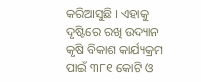କରିଆସୁଛି । ଏହାକୁ ଦୃଷ୍ଟିରେ ରଖି ଉଦ୍ୟାନ କୃଷି ବିକାଶ କାର୍ଯ୍ୟକ୍ରମ ପାଇଁ ୩୮୧ କୋଟି ଓ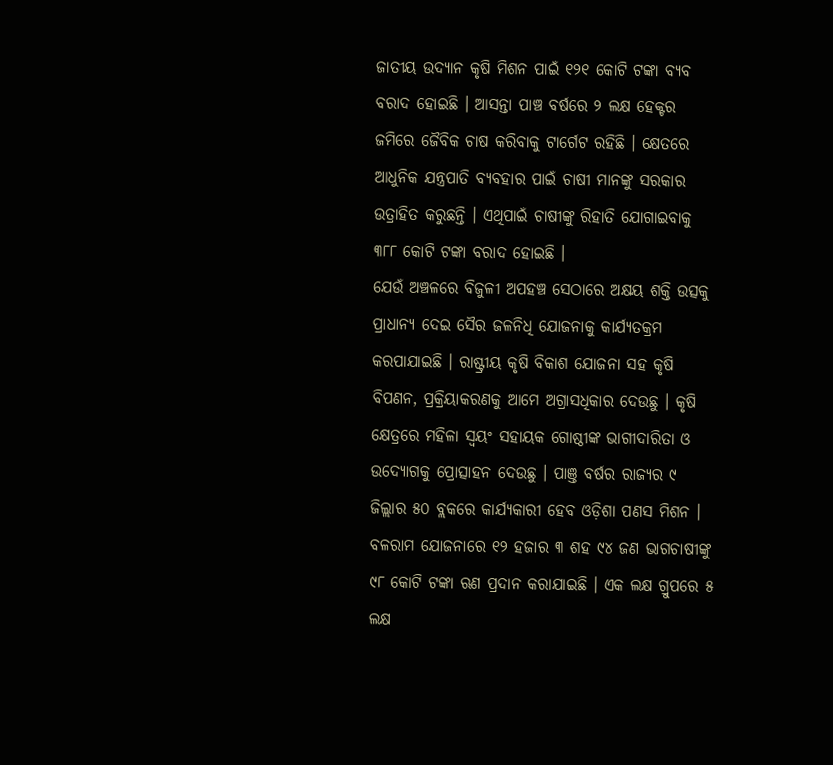ଜାତୀୟ ଉଦ୍ୟାନ କୃଷି ମିଶନ ପାଇଁ ୧୨୧ କୋଟି ଟଙ୍କା ବ୍ୟବ ବରାଦ ହୋଇଛି । ଆସନ୍ତା ପାଞ୍ଚ ବର୍ଷରେ ୨ ଲକ୍ଷ ହେକ୍ଟର ଜମିରେ ଜୈବିକ ଚାଷ କରିବାକୁ ଟାର୍ଗେଟ ରହିଛି । କ୍ଷେତରେ ଆଧୁନିକ ଯନ୍ତ୍ରପାତି ବ୍ୟବହାର ପାଇଁ ଚାଷୀ ମାନଙ୍କୁ ସରକାର ଉତ୍ରାହିତ କରୁଛନ୍ତି । ଏଥିପାଇଁ ଚାଷୀଙ୍କୁ ରିହାତି ଯୋଗାଇବାକୁ ୩୮୮ କୋଟି ଟଙ୍କା ବରାଦ ହୋଇଛି ।
ଯେଉଁ ଅଞ୍ଚଳରେ ବିଜୁଳୀ ଅପହଞ୍ଚ ସେଠାରେ ଅକ୍ଷୟ ଶକ୍ତି ଉତ୍ସକୁ ପ୍ରାଧାନ୍ୟ ଦେଇ ସୈର ଜଳନିଧି ଯୋଜନାକୁ କାର୍ଯ୍ୟତକ୍ରମ କରପାଯାଇଛି । ରାଷ୍ଟ୍ରୀୟ କୃଷି ବିକାଶ ଯୋଜନା ସହ କୃଷି ବିପଣନ, ପ୍ରକ୍ରିୟାକରଣକୁ ଆମେ ଅଗ୍ରାସଧିକାର ଦେଉଛୁ । କୃଷି କ୍ଷେତ୍ରରେ ମହିଳା ସ୍ୱୟଂ ସହାୟକ ଗୋଷ୍ଠୀଙ୍କ ଭାଗୀଦାରିତା ଓ ଉଦ୍ୟୋଗକୁ ପ୍ରୋତ୍ସାହନ ଦେଉଛୁ । ପାଞ୍ତ ବର୍ଷର ରାଜ୍ୟର ୯ ଜିଲ୍ଲାର ୫୦ ବ୍ଲକରେ କାର୍ଯ୍ୟକାରୀ ହେବ ଓଡ଼ିଶା ପଣସ ମିଶନ ।
ବଳରାମ ଯୋଜନାରେ ୧୨ ହଜାର ୩ ଶହ ୯୪ ଜଣ ଭାଗଚାଷୀଙ୍କୁ ୯୮ କୋଟି ଟଙ୍କା ଋଣ ପ୍ରଦାନ କରାଯାଇଛି । ଏକ ଲକ୍ଷ ଗ୍ରୁପରେ ୫ ଲକ୍ଷ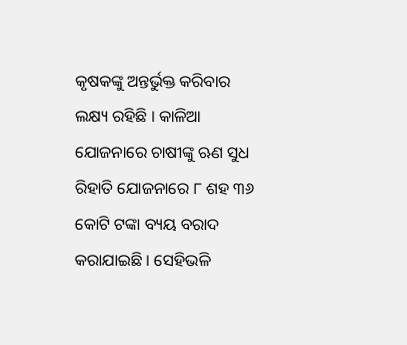କୃଷକଙ୍କୁ ଅନ୍ତର୍ଭୁକ୍ତ କରିବାର ଲକ୍ଷ୍ୟ ରହିଛି । କାଳିଆ ଯୋଜନାରେ ଚାଷୀଙ୍କୁ ଋଣ ସୁଧ ରିହାତି ଯୋଜନାରେ ୮ ଶହ ୩୬ କୋଟି ଟଙ୍କା ବ୍ୟୟ ବରାଦ କରାଯାଇଛି । ସେହିଭଳି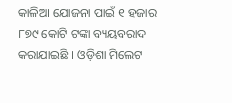କାଳିଆ ଯୋଜନା ପାଇଁ ୧ ହଜାର ୮୭୯ କୋଟି ଟଙ୍କା ବ୍ୟୟବରାଦ କରାଯାଇଛି । ଓଡ଼ିଶା ମିଲେଟ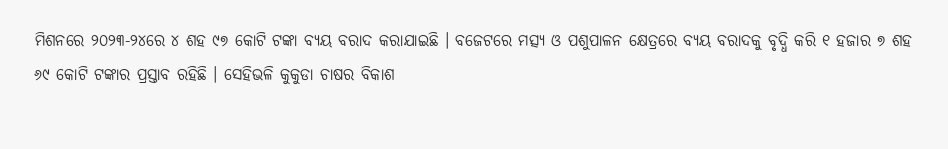ମିଶନରେ ୨୦୨୩-୨୪ରେ ୪ ଶହ ୯୭ କୋଟି ଟଙ୍କା ବ୍ୟୟ ବରାଦ କରାଯାଇଛି । ବଜେଟରେ ମତ୍ସ୍ୟ ଓ ପଶୁପାଳନ କ୍ଷେତ୍ରରେ ବ୍ୟୟ ବରାଦକୁ ବୃଦ୍ଧି କରି ୧ ହଜାର ୭ ଶହ ୬୯ କୋଟି ଟଙ୍କାର ପ୍ରସ୍ତାବ ରହିଛି । ସେହିଭଳି କୁକୁଡା ଚାଷର ବିକାଶ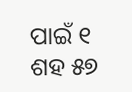ପାଇଁ ୧ ଶହ ୫୭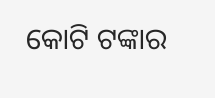କୋଟି ଟଙ୍କାର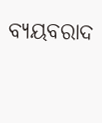ବ୍ୟୟବରାଦ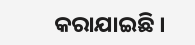କରାଯାଇଛି ।